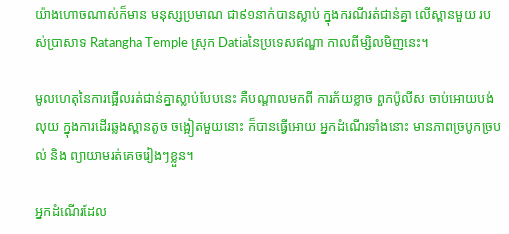យ៉ាងហោចណាស់ក៏មាន មនុស្សប្រមាណ ជា៩១នាក់បានស្លាប់ ក្នុងករណីរត់ជាន់គ្នា លើស្ពានមួយ របស់ប្រាសាទ Ratangha Temple ស្រុក Datiaនៃប្រទេសឥណ្ឌា កាលពីម្សិលមិញនេះ។

មូលហេតុនៃការផ្អើលរត់ជាន់គ្នាស្លាប់បែបនេះ គឺបណ្ដាលមកពី ការភ័យខ្លាច ពួកប៉ូលីស ចាប់អោយបង់លុយ ក្នុងការដើរឆ្លងស្ពានតូច ចង្អៀតមួយនោះ ក៏បានធ្វើអោយ អ្នកដំណើរទាំងនោះ មានភាពច្របូកច្របល់ និង ព្យាយាមរត់គេចរៀងៗខ្លួន។

អ្នកដំណើរដែល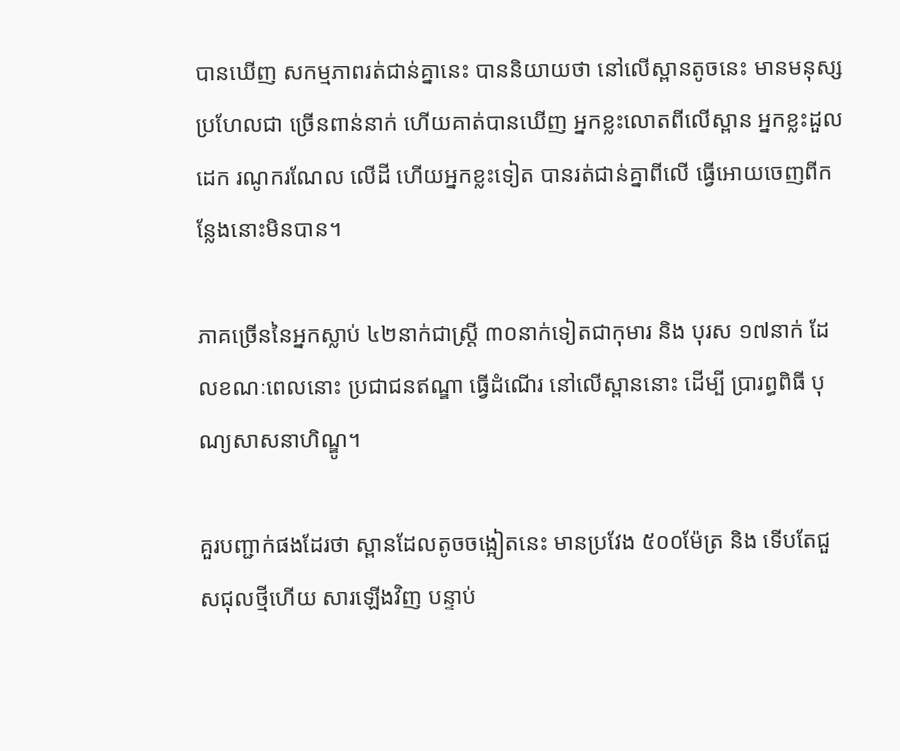បានឃើញ សកម្មភាពរត់ជាន់គ្នានេះ បាននិយាយថា នៅលើស្ពានតូចនេះ មានមនុស្សប្រហែលជា ច្រើនពាន់នាក់ ហើយគាត់បានឃើញ អ្នកខ្លះលោតពីលើស្ពាន អ្នកខ្លះដួលដេក រណូករណែល លើដី ហើយអ្នកខ្លះទៀត បានរត់ជាន់គ្នាពីលើ ធ្វើអោយចេញពីកន្លែងនោះមិនបាន។

ភាគច្រើននៃអ្នកស្លាប់ ៤២នាក់ជាស្រ្តី ៣០នាក់ទៀតជាកុមារ និង បុរស ១៧នាក់ ដែលខណៈពេលនោះ ប្រជាជនឥណ្ឌា ធ្វើដំណើរ នៅលើស្ពាននោះ ដើម្បី ប្រារព្ធពិធី បុណ្យសាសនាហិណ្ឌូ។

គួរបញ្ជាក់ផងដែរថា ស្ពានដែលតូចចង្អៀតនេះ មានប្រវែង ៥០០ម៉ែត្រ និង ទើបតែជួសជុលថ្មីហើយ សារឡើងវិញ បន្ទាប់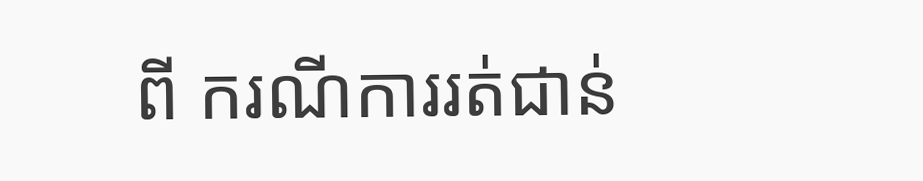ពី ករណីការរត់ជាន់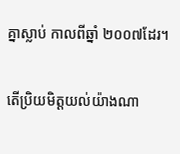គ្នាស្លាប់ កាលពីឆ្នាំ ២០០៧ដែរ។

តើប្រិយមិត្តយល់យ៉ាងណា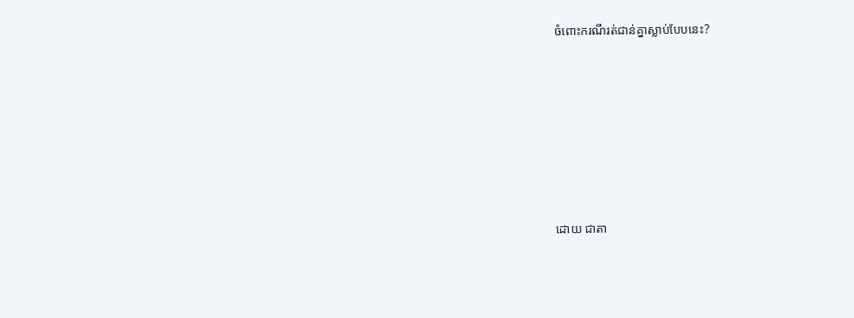ចំពោះករណីរត់ជាន់គ្នាស្លាប់បែបនេះ?








ដោយ ជាតា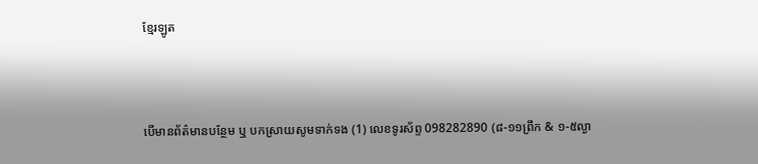ខ្មែរឡូត



បើមានព័ត៌មានបន្ថែម ឬ បកស្រាយសូមទាក់ទង (1) លេខទូរស័ព្ទ 098282890 (៨-១១ព្រឹក & ១-៥ល្ងា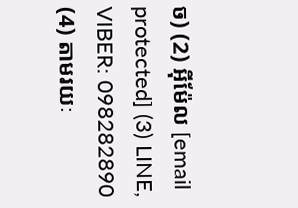ច) (2) អ៊ីម៉ែល [email protected] (3) LINE, VIBER: 098282890 (4) តាមរយៈ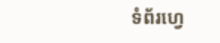ទំព័រហ្វេ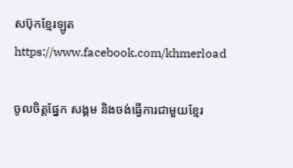សប៊ុកខ្មែរឡូត https://www.facebook.com/khmerload

ចូលចិត្តផ្នែក សង្គម និងចង់ធ្វើការជាមួយខ្មែរ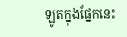ឡូតក្នុងផ្នែកនេះ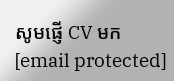សូមផ្ញើ CV មក [email protected]